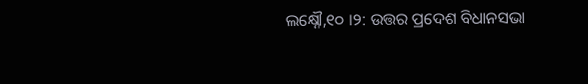ଲକ୍ଷ୍ନୌ,୧୦ ।୨: ଉତ୍ତର ପ୍ରଦେଶ ବିଧାନସଭା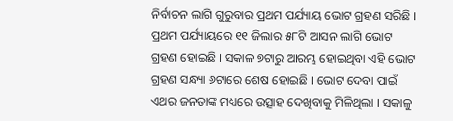ନିର୍ବାଚନ ଲାଗି ଗୁରୁବାର ପ୍ରଥମ ପର୍ଯ୍ୟାୟ ଭୋଟ ଗ୍ରହଣ ସରିଛି । ପ୍ରଥମ ପର୍ଯ୍ୟାୟରେ ୧୧ ଜିଲାର ୫୮ଟି ଆସନ ଲାଗି ଭୋଟ ଗ୍ରହଣ ହୋଇଛି । ସକାଳ ୭ଟାରୁ ଆରମ୍ଭ ହୋଇଥିବା ଏହି ଭୋଟ ଗ୍ରହଣ ସନ୍ଧ୍ୟା ୬ଟାରେ ଶେଷ ହୋଇଛି । ଭୋଟ ଦେବା ପାଇଁ ଏଥର ଜନତାଙ୍କ ମଧ୍ୟରେ ଉତ୍ସାହ ଦେଖିବାକୁ ମିଳିଥିଲା । ସକାଳୁ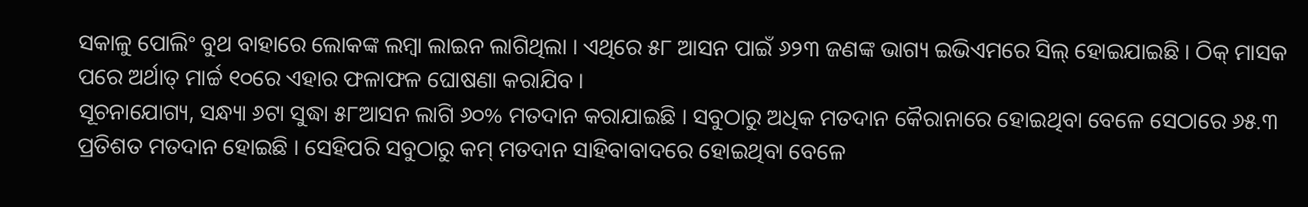ସକାଳୁ ପୋଲିଂ ବୁଥ ବାହାରେ ଲୋକଙ୍କ ଲମ୍ବା ଲାଇନ ଲାଗିଥିଲା । ଏଥିରେ ୫୮ ଆସନ ପାଇଁ ୬୨୩ ଜଣଙ୍କ ଭାଗ୍ୟ ଇଭିଏମରେ ସିଲ୍ ହୋଇଯାଇଛି । ଠିକ୍ ମାସକ ପରେ ଅର୍ଥାତ୍ ମାର୍ଚ୍ଚ ୧୦ରେ ଏହାର ଫଳାଫଳ ଘୋଷଣା କରାଯିବ ।
ସୂଚନାଯୋଗ୍ୟ, ସନ୍ଧ୍ୟା ୬ଟା ସୁଦ୍ଧା ୫୮ଆସନ ଲାଗି ୬୦% ମତଦାନ କରାଯାଇଛି । ସବୁଠାରୁ ଅଧିକ ମତଦାନ କୈରାନାରେ ହୋଇଥିବା ବେଳେ ସେଠାରେ ୬୫.୩ ପ୍ରତିଶତ ମତଦାନ ହୋଇଛି । ସେହିପରି ସବୁଠାରୁ କମ୍ ମତଦାନ ସାହିବାବାଦରେ ହୋଇଥିବା ବେଳେ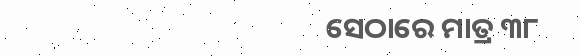ସେଠାରେ ମାତ୍ର ୩୮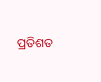ପ୍ରତିଶତ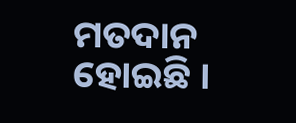ମତଦାନ ହୋଇଛି ।